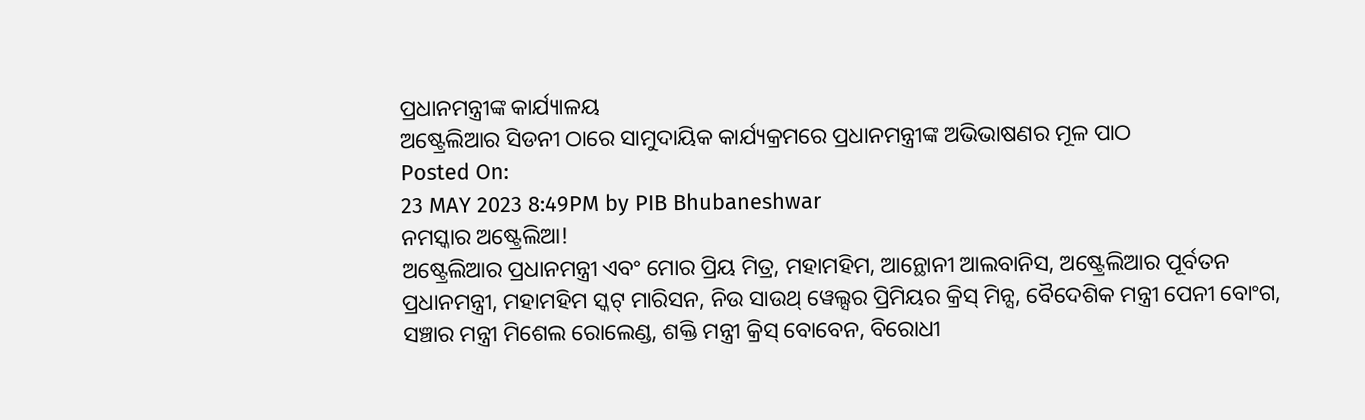ପ୍ରଧାନମନ୍ତ୍ରୀଙ୍କ କାର୍ଯ୍ୟାଳୟ
ଅଷ୍ଟ୍ରେଲିଆର ସିଡନୀ ଠାରେ ସାମୁଦାୟିକ କାର୍ଯ୍ୟକ୍ରମରେ ପ୍ରଧାନମନ୍ତ୍ରୀଙ୍କ ଅଭିଭାଷଣର ମୂଳ ପାଠ
Posted On:
23 MAY 2023 8:49PM by PIB Bhubaneshwar
ନମସ୍କାର ଅଷ୍ଟ୍ରେଲିଆ!
ଅଷ୍ଟ୍ରେଲିଆର ପ୍ରଧାନମନ୍ତ୍ରୀ ଏବଂ ମୋର ପ୍ରିୟ ମିତ୍ର, ମହାମହିମ, ଆନ୍ଥୋନୀ ଆଲବାନିସ, ଅଷ୍ଟ୍ରେଲିଆର ପୂର୍ବତନ ପ୍ରଧାନମନ୍ତ୍ରୀ, ମହାମହିମ ସ୍କଟ୍ ମାରିସନ, ନିଉ ସାଉଥ୍ ୱେଲ୍ସର ପ୍ରିମିୟର କ୍ରିସ୍ ମିନ୍ସ, ବୈଦେଶିକ ମନ୍ତ୍ରୀ ପେନୀ ବୋଂଗ, ସଞ୍ଚାର ମନ୍ତ୍ରୀ ମିଶେଲ ରୋଲେଣ୍ଡ, ଶକ୍ତି ମନ୍ତ୍ରୀ କ୍ରିସ୍ ବୋବେନ, ବିରୋଧୀ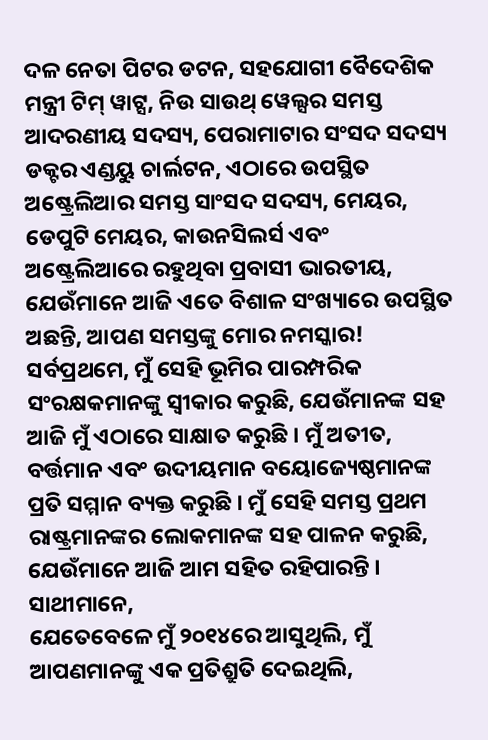ଦଳ ନେତା ପିଟର ଡଟନ, ସହଯୋଗୀ ବୈଦେଶିକ ମନ୍ତ୍ରୀ ଟିମ୍ ୱାଟ୍ସ, ନିଉ ସାଉଥ୍ ୱେଲ୍ସର ସମସ୍ତ ଆଦରଣୀୟ ସଦସ୍ୟ, ପେରାମାଟାର ସଂସଦ ସଦସ୍ୟ ଡକ୍ଟର ଏଣ୍ଡୟୁ ଚାର୍ଲଟନ, ଏଠାରେ ଉପସ୍ଥିତ ଅଷ୍ଟ୍ରେଲିଆର ସମସ୍ତ ସାଂସଦ ସଦସ୍ୟ, ମେୟର, ଡେପୁଟି ମେୟର, କାଉନସିଲର୍ସ ଏବଂ ଅଷ୍ଟ୍ରେଲିଆରେ ରହୁଥିବା ପ୍ରବାସୀ ଭାରତୀୟ, ଯେଉଁମାନେ ଆଜି ଏତେ ବିଶାଳ ସଂଖ୍ୟାରେ ଉପସ୍ଥିତ ଅଛନ୍ତି, ଆପଣ ସମସ୍ତଙ୍କୁ ମୋର ନମସ୍କାର!
ସର୍ବପ୍ରଥମେ, ମୁଁ ସେହି ଭୂମିର ପାରମ୍ପରିକ ସଂରକ୍ଷକମାନଙ୍କୁ ସ୍ୱୀକାର କରୁଛି, ଯେଉଁମାନଙ୍କ ସହ ଆଜି ମୁଁ ଏଠାରେ ସାକ୍ଷାତ କରୁଛି । ମୁଁ ଅତୀତ, ବର୍ତ୍ତମାନ ଏବଂ ଉଦୀୟମାନ ବୟୋଜ୍ୟେଷ୍ଠମାନଙ୍କ ପ୍ରତି ସମ୍ମାନ ବ୍ୟକ୍ତ କରୁଛି । ମୁଁ ସେହି ସମସ୍ତ ପ୍ରଥମ ରାଷ୍ଟ୍ରମାନଙ୍କର ଲୋକମାନଙ୍କ ସହ ପାଳନ କରୁଛି, ଯେଉଁମାନେ ଆଜି ଆମ ସହିତ ରହିପାରନ୍ତି ।
ସାଥୀମାନେ,
ଯେତେବେଳେ ମୁଁ ୨୦୧୪ରେ ଆସୁଥିଲି, ମୁଁ ଆପଣମାନଙ୍କୁ ଏକ ପ୍ରତିଶ୍ରୁତି ଦେଇଥିଲି,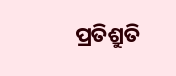ପ୍ରତିଶ୍ରୁତି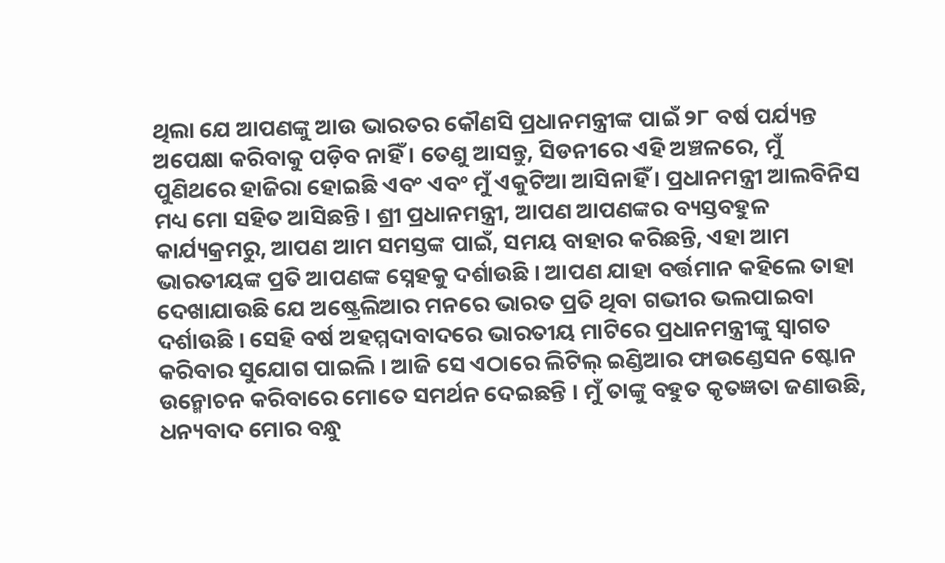ଥିଲା ଯେ ଆପଣଙ୍କୁ ଆଉ ଭାରତର କୌଣସି ପ୍ରଧାନମନ୍ତ୍ରୀଙ୍କ ପାଇଁ ୨୮ ବର୍ଷ ପର୍ଯ୍ୟନ୍ତ ଅପେକ୍ଷା କରିବାକୁ ପଡ଼ିବ ନାହିଁ । ତେଣୁ ଆସନ୍ତୁ, ସିଡନୀରେ ଏହି ଅଞ୍ଚଳରେ, ମୁଁ ପୁଣିଥରେ ହାଜିରା ହୋଇଛି ଏବଂ ଏବଂ ମୁଁ ଏକୁଟିଆ ଆସିନାହିଁ । ପ୍ରଧାନମନ୍ତ୍ରୀ ଆଲବିନିସ ମଧ୍ୟ ମୋ ସହିତ ଆସିଛନ୍ତି । ଶ୍ରୀ ପ୍ରଧାନମନ୍ତ୍ରୀ, ଆପଣ ଆପଣଙ୍କର ବ୍ୟସ୍ତବହୁଳ କାର୍ଯ୍ୟକ୍ରମରୁ, ଆପଣ ଆମ ସମସ୍ତଙ୍କ ପାଇଁ, ସମୟ ବାହାର କରିଛନ୍ତି, ଏହା ଆମ ଭାରତୀୟଙ୍କ ପ୍ରତି ଆପଣଙ୍କ ସ୍ନେହକୁ ଦର୍ଶାଉଛି । ଆପଣ ଯାହା ବର୍ତ୍ତମାନ କହିଲେ ତାହା ଦେଖାଯାଉଛି ଯେ ଅଷ୍ଟ୍ରେଲିଆର ମନରେ ଭାରତ ପ୍ରତି ଥିବା ଗଭୀର ଭଲପାଇବା ଦର୍ଶାଉଛି । ସେହି ବର୍ଷ ଅହମ୍ମଦାବାଦରେ ଭାରତୀୟ ମାଟିରେ ପ୍ରଧାନମନ୍ତ୍ରୀଙ୍କୁ ସ୍ୱାଗତ କରିବାର ସୁଯୋଗ ପାଇଲି । ଆଜି ସେ ଏଠାରେ ଲିଟିଲ୍ ଇଣ୍ଡିଆର ଫାଉଣ୍ଡେସନ ଷ୍ଟୋନ ଉନ୍ମୋଚନ କରିବାରେ ମୋତେ ସମର୍ଥନ ଦେଇଛନ୍ତି । ମୁଁ ତାଙ୍କୁ ବହୁତ କୃତଜ୍ଞତା ଜଣାଉଛି, ଧନ୍ୟବାଦ ମୋର ବନ୍ଧୁ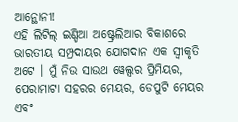ଆନ୍ଥୋନୀ!
ଏହି ଲିଟିଲ୍ ଇଣ୍ଡିଆ ଅଷ୍ଟ୍ରେଲିଆର ବିକାଶରେ ଭାରତୀୟ ସମ୍ପ୍ରଦାୟର ଯୋଗଦାନ ଏକ ସ୍ୱୀକୃତି ଅଟେ । ମୁଁ ନିଉ ସାଉଥ ୱେଲ୍ସର ପ୍ରିମିୟର, ପେରାମାଟା ସହରର ମେୟର, ଡେପୁଟି ମେୟର ଏବଂ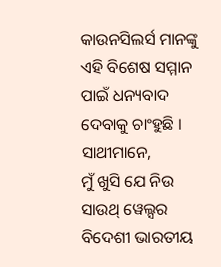କାଉନସିଲର୍ସ ମାନଙ୍କୁ ଏହି ବିଶେଷ ସମ୍ମାନ ପାଇଁ ଧନ୍ୟବାଦ ଦେବାକୁ ଚାଂହୁଛି ।
ସାଥୀମାନେ,
ମୁଁ ଖୁସି ଯେ ନିଉ ସାଉଥ୍ ୱେଲ୍ସର ବିଦେଶୀ ଭାରତୀୟ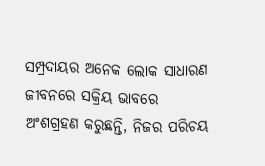ସମ୍ପ୍ରଦାୟର ଅନେକ ଲୋକ ସାଧାରଣ ଜୀବନରେ ସକ୍ରିୟ ଭାବରେ ଅଂଶଗ୍ରହଣ କରୁଛନ୍ତି, ନିଜର ପରିଚୟ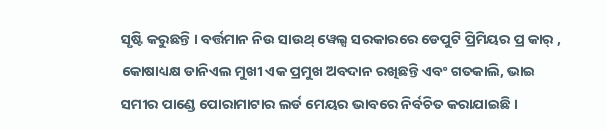ସୃଷ୍ଟି କରୁଛନ୍ତି । ବର୍ତ୍ତମାନ ନିଉ ସାଉଥ୍ ୱେଲ୍ସ ସରକାରରେ ଡେପୁଟି ପ୍ରିମିୟର ପ୍ର କାର୍ , କୋଷାଧ୍ୟକ୍ଷ ଡାନିଏଲ ମୁଖୀ ଏକ ପ୍ରମୁଖ ଅବଦାନ ରଖିଛନ୍ତି ଏବଂ ଗତକାଲି, ଭାଇ ସମୀର ପାଣ୍ଡେ ପୋରାମାଟାର ଲର୍ଡ ମେୟର ଭାବରେ ନିର୍ବଚିତ କରାଯାଇଛି ।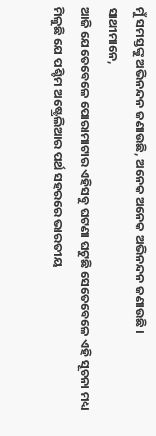ମୁଁ ସମସ୍ତଙ୍କୁ ଅଭିନନ୍ଦନ ଜଣାଉଛି, ଅନେକ ଅନେକ ଅଭିନନ୍ଦନ ଜଣାଉଛି ।
ସାଥୀମାନେ,
ଆଜି ଯେତେବେଳେ ପୋରାମାଟାର ଏହିସବୁ ଘଟଣା ଘଟୁଛି ସେତେବେଳେ ଏହି ସୂଚନା ମଧ୍ୟ ମିଳୁଛି ଯେ ପଶ୍ଚିମ ଅଷ୍ଟ୍ରେଲିଆର ପର୍ଥ ସହରରେ ଭାରତୀୟ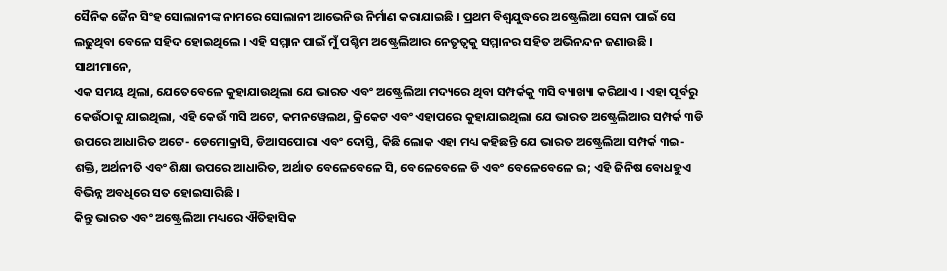ସୈନିକ ଜୈନ ସିଂହ ସୋଲାନୀଙ୍କ ନାମରେ ସୋଲାନୀ ଆଭେନିଉ ନିର୍ମାଣ କରାଯାଇଛି । ପ୍ରଥମ ବିଶ୍ୱଯୁଦ୍ଧରେ ଅଷ୍ଟ୍ରେଲିଆ ସେନା ପାଇଁ ସେ ଲଢୁଥିବା ବେଳେ ସହିଦ ହୋଇଥିଲେ । ଏହି ସମ୍ମାନ ପାଇଁ ମୁଁ ପଶ୍ଚିମ ଅଷ୍ଟ୍ରେଲିଆର ନେତୃତ୍ୱକୁ ସମ୍ମାନର ସହିତ ଅଭିନନ୍ଦନ ଜଣାଉଛି ।
ସାଥୀମାନେ,
ଏକ ସମୟ ଥିଲା, ଯେତେବେଳେ କୁହାଯାଉଥିଲା ଯେ ଭାରତ ଏବଂ ଅଷ୍ଟ୍ରେଲିଆ ମଦ୍ୟରେ ଥିବା ସମ୍ପର୍କକୁ ୩ସି ବ୍ୟାଖ୍ୟା କରିଥାଏ । ଏହା ପୂର୍ବରୁ କେଉଁଠାକୁ ଯାଇଥିଲା, ଏହି କେଉଁ ୩ସି ଅଟେ, କମନୱେଲଥ, କ୍ରିକେଟ ଏବଂ ଏହାପରେ କୁହାଯାଇଥିଲା ଯେ ଭାରତ ଅଷ୍ଟ୍ରେଲିଆର ସମ୍ପର୍କ ୩ଡି ଉପରେ ଆଧାରିତ ଅଟେ- ଡେମୋକ୍ରାସି, ଡିଆସପୋରା ଏବଂ ଦୋସ୍ତି, କିଛି ଲୋକ ଏହା ମଧ୍ୟ କହିଛନ୍ତି ଯେ ଭାରତ ଅଷ୍ଟ୍ରେଲିଆ ସମ୍ପର୍କ ୩ଇ- ଶକ୍ତି, ଅର୍ଥନୀତି ଏବଂ ଶିକ୍ଷା ଉପରେ ଆଧାରିତ, ଅର୍ଥାତ ବେଳେବେଳେ ସି, ବେଳେବେଳେ ଡି ଏବଂ ବେଳେବେଳେ ଇ; ଏହି ଜିନିଷ ବୋଧହୁଏ ବିଭିନ୍ନ ଅବଧିରେ ସତ ହୋଇସାରିଛି ।
କିନ୍ତୁ ଭାରତ ଏବଂ ଅଷ୍ଟ୍ରେଲିଆ ମଧ୍ୟରେ ଐତିହାସିକ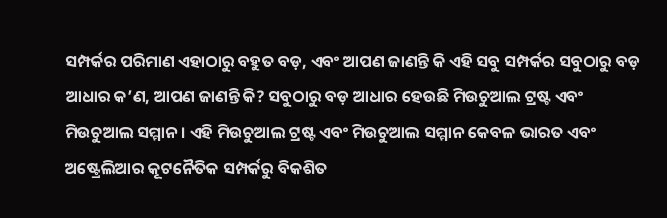ସମ୍ପର୍କର ପରିମାଣ ଏହାଠାରୁ ବହୁତ ବଡ଼, ଏବଂ ଆପଣ ଜାଣନ୍ତି କି ଏହି ସବୁ ସମ୍ପର୍କର ସବୁଠାରୁ ବଡ଼ ଆଧାର କ’ଣ, ଆପଣ ଜାଣନ୍ତି କି? ସବୁଠାରୁ ବଡ଼ ଆଧାର ହେଉଛି ମିଉଚୁଆଲ ଟ୍ରଷ୍ଟ ଏବଂ ମିଉଚୁଆଲ ସମ୍ମାନ । ଏହି ମିଉଚୁଆଲ ଟ୍ରଷ୍ଟ ଏବଂ ମିଉଚୁଆଲ ସମ୍ମାନ କେବଳ ଭାରତ ଏବଂ ଅଷ୍ଟ୍ରେଲିଆର କୂଟନୈତିକ ସମ୍ପର୍କରୁ ବିକଶିତ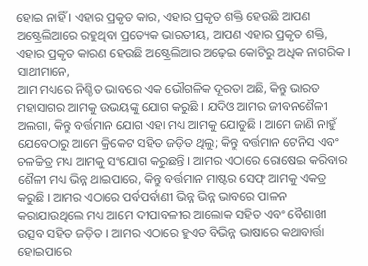ହୋଇ ନାହିଁ । ଏହାର ପ୍ରକୃତ କାର, ଏହାର ପ୍ରକୃତ ଶକ୍ତି ହେଉଛି ଆପଣ ଅଷ୍ଟ୍ରେଲିଆରେ ରହୁଥିବା ପ୍ରତ୍ୟେକ ଭାରତୀୟ, ଆପଣ ଏହାର ପ୍ରକୃତ ଶକ୍ତି, ଏହାର ପ୍ରକୃତ କାରଣ ହେଉଛି ଅଷ୍ଟ୍ରେଲିଆର ଅଢ଼େଇ କୋଟିରୁ ଅଧିକ ନାଗରିକ ।
ସାଥୀମାନେ,
ଆମ ମଧ୍ୟରେ ନିଶ୍ଚିତ ଭାବରେ ଏକ ଭୌଗଳିକ ଦୂରତା ଅଛି, କିନ୍ତୁ ଭାରତ ମହାସାଗର ଆମକୁ ଉଭୟଙ୍କୁ ଯୋଗ କରୁଛି । ଯଦିଓ ଆମର ଜୀବନଶୈଳୀ ଅଲଗା, କିନ୍ତୁ ବର୍ତ୍ତମାନ ଯୋଗ ଏହା ମଧ୍ୟ ଆମକୁ ଯୋଡୁଛି । ଆମେ ଜାଣି ନାହୁଁ ଯେବେଠାରୁ ଆମେ କ୍ରିକେଟ ସହିତ ଜଡ଼ିତ ଥିଲୁ; କିନ୍ତୁ ବର୍ତ୍ତମାନ ଟେନିସ ଏବଂ ଚଳଚ୍ଚିତ୍ର ମଧ୍ୟ ଆମକୁ ସଂଯୋଗ କରୁଛନ୍ତି । ଆମର ଏଠାରେ ରୋଷେଇ କରିବାର ଶୈଳୀ ମଧ୍ୟ ଭିନ୍ନ ଥାଇପାରେ, କିନ୍ତୁ ବର୍ତ୍ତମାନ ମାଷ୍ଟର ସେଫ୍ ଆମକୁ ଏକତ୍ର କରୁଛି । ଆମର ଏଠାରେ ପର୍ବପର୍ବାଣୀ ଭିନ୍ନ ଭିନ୍ନ ଭାବରେ ପାଳନ କରାଯାଉଥିଲେ ମଧ୍ୟ ଆମେ ଦୀପାବଳୀର ଆଲୋକ ସହିତ ଏବଂ ବୈଶାଖୀ ଉତ୍ସବ ସହିତ ଜଡ଼ିତ । ଆମର ଏଠାରେ ହୁଏତ ବିଭିନ୍ନ ଭାଷାରେ କଥାବାର୍ତ୍ତା ହୋଇପାରେ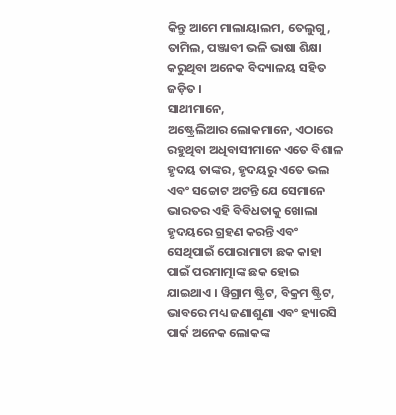କିନ୍ତୁ ଆମେ ମାଲାୟାଲମ, ତେଲୁଗୁ, ତାମିଲ, ପଞ୍ଜାବୀ ଭଳି ଭାଷା ଶିକ୍ଷା କରୁଥିବା ଅନେକ ବିଦ୍ୟାଳୟ ସହିତ ଜଡ଼ିତ ।
ସାଥୀମାନେ,
ଅଷ୍ଟ୍ରେଲିଆର ଲୋକମାନେ, ଏଠାରେ ରହୁଥିବା ଅଧିବାସୀମାନେ ଏତେ ବିଶାଳ ହୃଦୟ ତାଙ୍କର, ହୃଦୟରୁ ଏତେ ଭଲ ଏବଂ ସଚ୍ଚୋଟ ଅଟନ୍ତି ଯେ ସେମାନେ ଭାରତର ଏହି ବିବିଧତାକୁ ଖୋଲା ହୃଦୟରେ ଗ୍ରହଣ କରନ୍ତି ଏବଂ ସେଥିପାଇଁ ପୋରାମାଟା ଛକ କାହା ପାଇଁ ପରମାତ୍ମାଙ୍କ ଛକ ହୋଇ ଯାଇଥାଏ । ୱିଗ୍ରାମ ଷ୍ଟ୍ରିଟ, ବିକ୍ରମ ଷ୍ଟ୍ରିଟ, ଭାବରେ ମଧ୍ୟ ଜଣାଶୁଣା ଏବଂ ହ୍ୟାରସି ପାର୍କ ଅନେକ ଲୋକଙ୍କ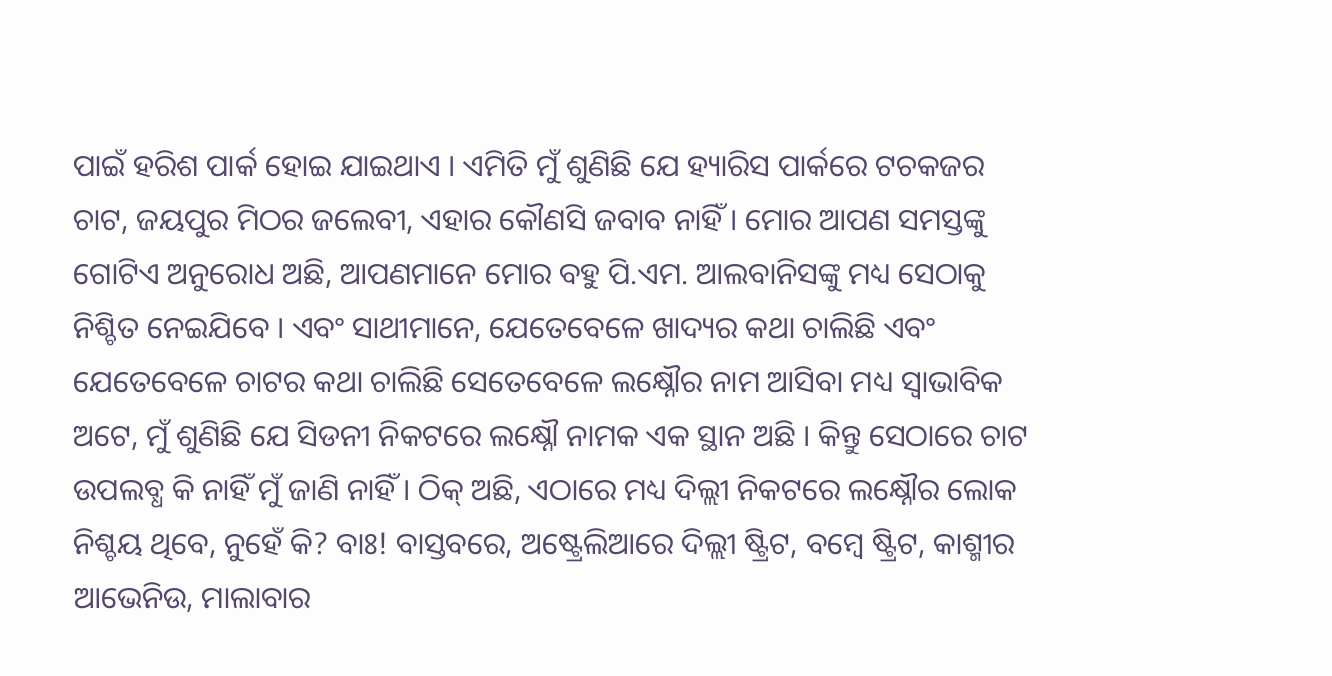ପାଇଁ ହରିଶ ପାର୍କ ହୋଇ ଯାଇଥାଏ । ଏମିତି ମୁଁ ଶୁଣିଛି ଯେ ହ୍ୟାରିସ ପାର୍କରେ ଟଚକଜର ଚାଟ, ଜୟପୁର ମିଠର ଜଲେବୀ, ଏହାର କୌଣସି ଜବାବ ନାହିଁ । ମୋର ଆପଣ ସମସ୍ତଙ୍କୁ ଗୋଟିଏ ଅନୁରୋଧ ଅଛି, ଆପଣମାନେ ମୋର ବହୁ ପି.ଏମ. ଆଲବାନିସଙ୍କୁ ମଧ୍ୟ ସେଠାକୁ ନିଶ୍ଚିତ ନେଇଯିବେ । ଏବଂ ସାଥୀମାନେ, ଯେତେବେଳେ ଖାଦ୍ୟର କଥା ଚାଲିଛି ଏବଂ ଯେତେବେଳେ ଚାଟର କଥା ଚାଲିଛି ସେତେବେଳେ ଲକ୍ଷ୍ନୌର ନାମ ଆସିବା ମଧ୍ୟ ସ୍ୱାଭାବିକ ଅଟେ, ମୁଁ ଶୁଣିଛି ଯେ ସିଡନୀ ନିକଟରେ ଲକ୍ଷ୍ନୌ ନାମକ ଏକ ସ୍ଥାନ ଅଛି । କିନ୍ତୁ ସେଠାରେ ଚାଟ ଉପଲବ୍ଧ କି ନାହିଁ ମୁଁ ଜାଣି ନାହିଁ । ଠିକ୍ ଅଛି, ଏଠାରେ ମଧ୍ୟ ଦିଲ୍ଲୀ ନିକଟରେ ଲକ୍ଷ୍ନୌର ଲୋକ ନିଶ୍ଚୟ ଥିବେ, ନୁହେଁ କି? ବାଃ! ବାସ୍ତବରେ, ଅଷ୍ଟ୍ରେଲିଆରେ ଦିଲ୍ଲୀ ଷ୍ଟ୍ରିଟ, ବମ୍ବେ ଷ୍ଟ୍ରିଟ, କାଶ୍ମୀର ଆଭେନିଉ, ମାଲାବାର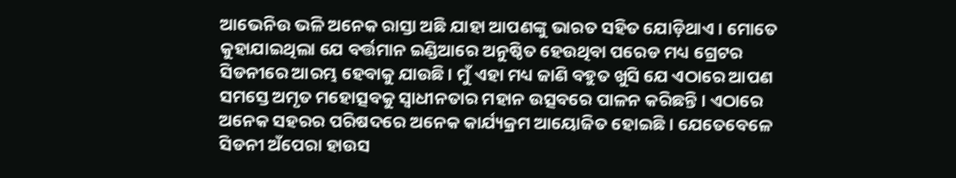ଆଭେନିଉ ଭଳି ଅନେକ ରାସ୍ତା ଅଛି ଯାହା ଆପଣଙ୍କୁ ଭାରତ ସହିତ ଯୋଡ଼ିଥାଏ । ମୋତେ କୁହାଯାଇଥିଲା ଯେ ବର୍ତ୍ତମାନ ଇଣ୍ଡିଆରେ ଅନୁଷ୍ଠିତ ହେଉଥିବା ପରେଡ ମଧ୍ୟ ଗ୍ରେଟର ସିଡନୀରେ ଆରମ୍ଭ ହେବାକୁ ଯାଉଛି । ମୁଁ ଏହା ମଧ୍ୟ ଜାଣି ବହୁତ ଖୁସି ଯେ ଏଠାରେ ଆପଣ ସମସ୍ତେ ଅମୃତ ମହୋତ୍ସବକୁ ସ୍ୱାଧୀନତାର ମହାନ ଉତ୍ସବରେ ପାଳନ କରିଛନ୍ତି । ଏଠାରେ ଅନେକ ସହରର ପରିଷଦରେ ଅନେକ କାର୍ଯ୍ୟକ୍ରମ ଆୟୋଜିତ ହୋଇଛି । ଯେତେବେଳେ ସିଡନୀ ଅଁପେରା ହାଉସ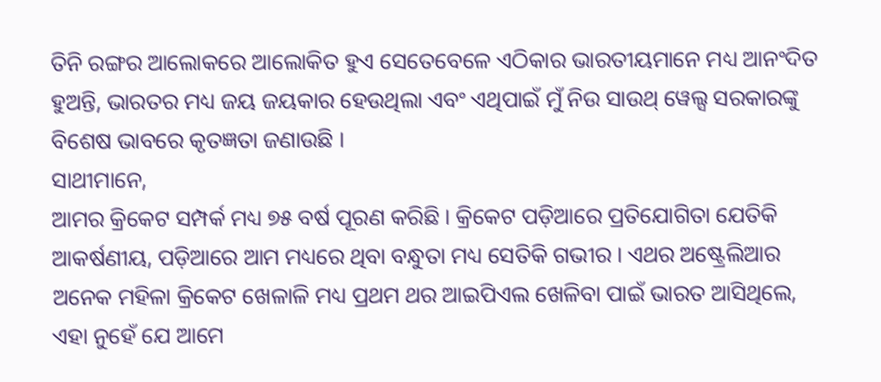ତିନି ରଙ୍ଗର ଆଲୋକରେ ଆଲୋକିତ ହୁଏ ସେତେବେଳେ ଏଠିକାର ଭାରତୀୟମାନେ ମଧ୍ୟ ଆନଂଦିତ ହୁଅନ୍ତି, ଭାରତର ମଧ୍ୟ ଜୟ ଜୟକାର ହେଉଥିଲା ଏବଂ ଏଥିପାଇଁ ମୁଁ ନିଉ ସାଉଥ୍ ୱେଲ୍ସ ସରକାରଙ୍କୁ ବିଶେଷ ଭାବରେ କୃତଜ୍ଞତା ଜଣାଉଛି ।
ସାଥୀମାନେ,
ଆମର କ୍ରିକେଟ ସମ୍ପର୍କ ମଧ୍ୟ ୭୫ ବର୍ଷ ପୂରଣ କରିଛି । କ୍ରିକେଟ ପଡ଼ିଆରେ ପ୍ରତିଯୋଗିତା ଯେତିକି ଆକର୍ଷଣୀୟ, ପଡ଼ିଆରେ ଆମ ମଧ୍ୟରେ ଥିବା ବନ୍ଧୁତା ମଧ୍ୟ ସେତିକି ଗଭୀର । ଏଥର ଅଷ୍ଟ୍ରେଲିଆର ଅନେକ ମହିଳା କ୍ରିକେଟ ଖେଳାଳି ମଧ୍ୟ ପ୍ରଥମ ଥର ଆଇପିଏଲ ଖେଳିବା ପାଇଁ ଭାରତ ଆସିଥିଲେ, ଏହା ନୁହେଁ ଯେ ଆମେ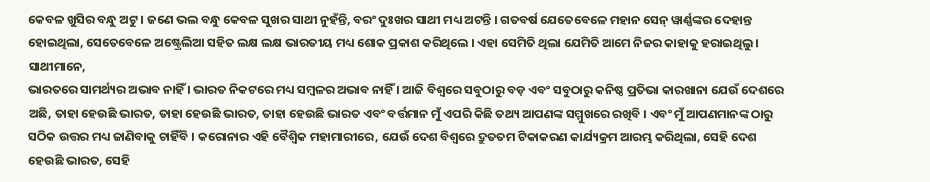କେବଳ ଖୁସିର ବନ୍ଧୁ ଅଟୁ । ଜଣେ ଭଲ ବନ୍ଧୁ କେବଳ ସୁଖର ସାଥୀ ନୁହଁନ୍ତି, ବରଂ ଦୁଃଖର ସାଥୀ ମଧ୍ୟ ଅଟନ୍ତି । ଗତବର୍ଷ ଯେତେବେଳେ ମହାନ ସେନ୍ ୱାର୍ଣ୍ଣଙ୍କର ଦେହାନ୍ତ ହୋଇଥିଲା, ସେତେବେଳେ ଅଷ୍ଟ୍ରେଲିଆ ସହିତ ଲକ୍ଷ ଲକ୍ଷ ଭାରତୀୟ ମଧ୍ୟ ଶୋକ ପ୍ରକାଶ କରିଥିଲେ । ଏହା ସେମିତି ଥିଲା ଯେମିତି ଆମେ ନିଜର କାହାକୁ ହରାଇଥିଲୁ ।
ସାଥୀମାନେ,
ଭାରତରେ ସାମର୍ଥ୍ୟର ଅଭାବ ନାହିଁ । ଭାରତ ନିକଟରେ ମଧ୍ୟ ସମ୍ବଳର ଅଭାବ ନାହିଁ । ଆଜି ବିଶ୍ୱରେ ସବୁଠାରୁ ବଡ଼ ଏବଂ ସବୁଠାରୁ କନିଷ୍ଠ ପ୍ରତିଭା କାରଖାନା ଯେଉଁ ଦେଶରେ ଅଛି, ତାହା ହେଉଛି ଭାରତ, ତାହା ହେଉଛି ଭାରତ, ତାହା ହେଉଛି ଭାରତ ଏବଂ ବର୍ତ୍ତମାନ ମୁଁ ଏପରି କିଛି ତଥ୍ୟ ଆପଣଙ୍କ ସମ୍ମୁଖରେ ରଖିବି । ଏବଂ ମୁଁ ଆପଣମାନଙ୍କ ଠାରୁ ସଠିକ ଉତ୍ତର ମଧ୍ୟ ଜାଣିବାକୁ ଚାହିଁବି । କରୋନାର ଏହି ବୈଶ୍ୱିକ ମହାମାରୀରେ, ଯେଉଁ ଦେଶ ବିଶ୍ୱରେ ଦ୍ରୁତତମ ଟିକାକରଣ କାର୍ଯ୍ୟକ୍ରମ ଆରମ୍ଭ କରିଥିଲା, ସେହି ଦେଶ ହେଉଛି ଭାରତ, ସେହି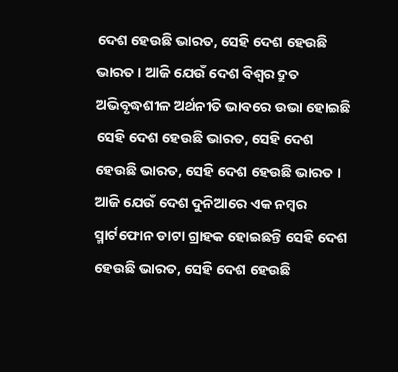ଦେଶ ହେଉଛି ଭାରତ, ସେହି ଦେଶ ହେଉଛି ଭାରତ । ଆଜି ଯେଉଁ ଦେଶ ବିଶ୍ୱର ଦ୍ରୁତ ଅଭିବୃଦ୍ଧଶୀଳ ଅର୍ଥନୀତି ଭାବରେ ଉଭା ହୋଇଛି ସେହି ଦେଶ ହେଉଛି ଭାରତ, ସେହି ଦେଶ ହେଉଛି ଭାରତ, ସେହି ଦେଶ ହେଉଛି ଭାରତ । ଆଜି ଯେଉଁ ଦେଶ ଦୁନିଆରେ ଏକ ନମ୍ବର ସ୍ମାର୍ଟଫୋନ ଡାଟା ଗ୍ରାହକ ହୋଇଛନ୍ତି ସେହି ଦେଶ ହେଉଛି ଭାରତ, ସେହି ଦେଶ ହେଉଛି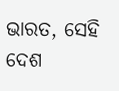ଭାରତ, ସେହି ଦେଶ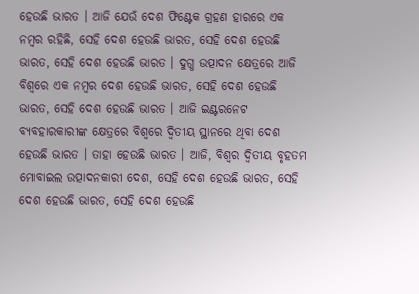ହେଉଛି ଭାରତ । ଆଜି ଯେଉଁ ଦେଶ ଫିଣ୍ଟେକ ଗ୍ରହଣ ହାରରେ ଏକ ନମ୍ବର ରହିଛି, ସେହି ଦେଶ ହେଉଛି ଭାରତ, ସେହି ଦେଶ ହେଉଛି ଭାରତ, ସେହି ଦେଶ ହେଉଛି ଭାରତ । ଦୁଗ୍ଧ ଉତ୍ପାଦନ କ୍ଷେତ୍ରରେ ଆଜି ବିଶ୍ୱରେ ଏକ ନମ୍ବର ଦେଶ ହେଉଛି ଭାରତ, ସେହି ଦେଶ ହେଉଛି ଭାରତ, ସେହି ଦେଶ ହେଉଛି ଭାରତ । ଆଜି ଇଣ୍ଟରନେଟ ବ୍ୟବହାରକାରୀଙ୍କ କ୍ଷେତ୍ରରେ ବିଶ୍ୱରେ ଦ୍ୱିତୀୟ ସ୍ଥାନରେ ଥିବା ଦେଶ ହେଉଛି ଭାରତ । ତାହା ହେଉଛି ଭାରତ । ଆଜି, ବିଶ୍ୱର ଦ୍ୱିତୀୟ ବୃହତମ ମୋବାଇଲ ଉତ୍ପାଦନକାରୀ ଦେଶ, ସେହି ଦେଶ ହେଉଛି ଭାରତ, ସେହି ଦେଶ ହେଉଛି ଭାରତ, ସେହି ଦେଶ ହେଉଛି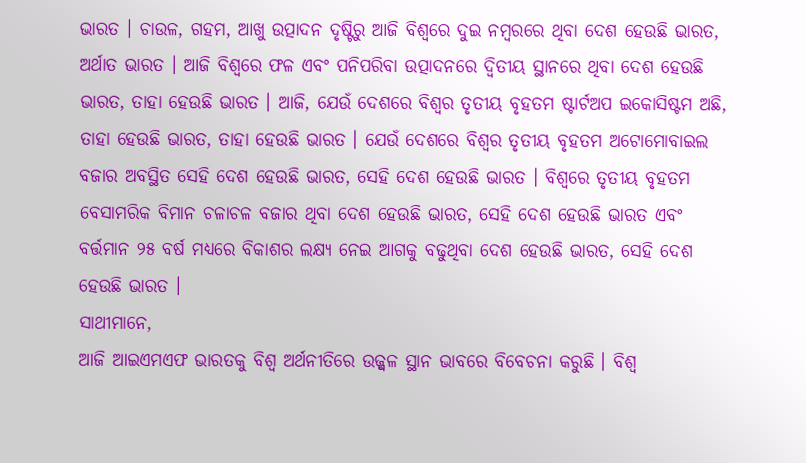ଭାରତ । ଚାଉଳ, ଗହମ, ଆଖୁ ଉତ୍ପାଦନ ଦୃଷ୍ଟିରୁ ଆଜି ବିଶ୍ୱରେ ଦୁଇ ନମ୍ବରରେ ଥିବା ଦେଶ ହେଉଛି ଭାରତ, ଅର୍ଥାତ ଭାରତ । ଆଜି ବିଶ୍ୱରେ ଫଳ ଏବଂ ପନିପରିବା ଉତ୍ପାଦନରେ ଦ୍ୱିତୀୟ ସ୍ଥାନରେ ଥିବା ଦେଶ ହେଉଛି ଭାରତ, ତାହା ହେଉଛି ଭାରତ । ଆଜି, ଯେଉଁ ଦେଶରେ ବିଶ୍ୱର ତୃତୀୟ ବୃହତମ ଷ୍ଟାର୍ଟଅପ ଇକୋସିଷ୍ଟମ ଅଛି, ତାହା ହେଉଛି ଭାରତ, ତାହା ହେଉଛି ଭାରତ । ଯେଉଁ ଦେଶରେ ବିଶ୍ୱର ତୃତୀୟ ବୃହତମ ଅଟୋମୋବାଇଲ ବଜାର ଅବସ୍ଥିତ ସେହି ଦେଶ ହେଉଛି ଭାରତ, ସେହି ଦେଶ ହେଉଛି ଭାରତ । ବିଶ୍ୱରେ ତୃତୀୟ ବୃହତମ ବେସାମରିକ ବିମାନ ଚଳାଚଳ ବଜାର ଥିବା ଦେଶ ହେଉଛି ଭାରତ, ସେହି ଦେଶ ହେଉଛି ଭାରତ ଏବଂ ବର୍ତ୍ତମାନ ୨୫ ବର୍ଷ ମଧ୍ୟରେ ବିକାଶର ଲକ୍ଷ୍ୟ ନେଇ ଆଗକୁ ବଢୁଥିବା ଦେଶ ହେଉଛି ଭାରତ, ସେହି ଦେଶ ହେଉଛି ଭାରତ ।
ସାଥୀମାନେ,
ଆଜି ଆଇଏମଏଫ ଭାରତକୁ ବିଶ୍ୱ ଅର୍ଥନୀତିରେ ଉଜ୍ଜ୍ୱଳ ସ୍ଥାନ ଭାବରେ ବିବେଚନା କରୁଛି । ବିଶ୍ୱ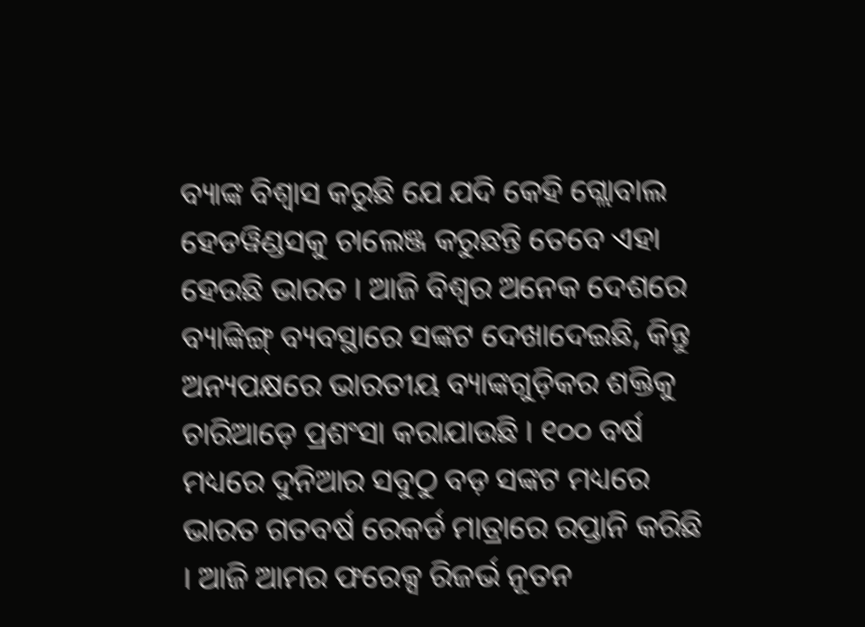ବ୍ୟାଙ୍କ ବିଶ୍ୱାସ କରୁଛି ଯେ ଯଦି କେହି ଗ୍ଲୋବାଲ ହେଡୱିଣ୍ଡସକୁ ଚାଲେଞ୍ଜ କରୁଛନ୍ତି ତେବେ ଏହା ହେଉଛି ଭାରତ । ଆଜି ବିଶ୍ୱର ଅନେକ ଦେଶରେ ବ୍ୟାଙ୍କିଙ୍ଗ୍ ବ୍ୟବସ୍ଥାରେ ସଙ୍କଟ ଦେଖାଦେଇଛି, କିନ୍ତୁ ଅନ୍ୟପକ୍ଷରେ ଭାରତୀୟ ବ୍ୟାଙ୍କଗୁଡ଼ିକର ଶକ୍ତିକୁ ଚାରିଆଡ଼େ ପ୍ରଶଂସା କରାଯାଉଛି । ୧୦୦ ବର୍ଷ ମଧ୍ୟରେ ଦୁନିଆର ସବୁଠୁ ବଡ଼ ସଙ୍କଟ ମଧ୍ୟରେ ଭାରତ ଗତବର୍ଷ ରେକର୍ଡ ମାତ୍ରାରେ ରପ୍ତାନି କରିଛି । ଆଜି ଆମର ଫରେକ୍ସ ରିଜର୍ଭ ନୂତନ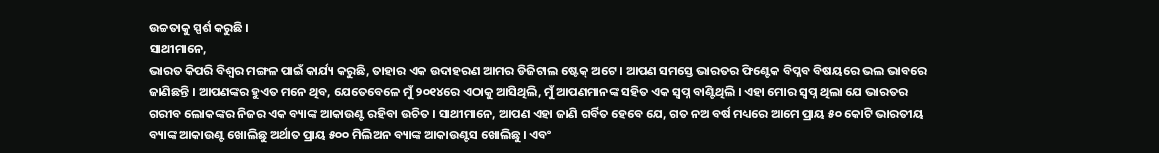ଉଚ୍ଚତାକୁ ସ୍ପର୍ଶ କରୁଛି ।
ସାଥୀମାନେ,
ଭାରତ କିପରି ବିଶ୍ୱର ମଙ୍ଗଳ ପାଇଁ କାର୍ଯ୍ୟ କରୁଛି, ତାହାର ଏକ ଉଦାହରଣ ଆମର ଡିଜିଟାଲ ଷ୍ଟେକ୍ ଅଟେ । ଆପଣ ସମସ୍ତେ ଭାରତର ଫିଣ୍ଟେକ ବିପ୍ଳବ ବିଷୟରେ ଭଲ ଭାବରେ ଜାଣିଛନ୍ତି । ଆପଣଙ୍କର ହୁଏତ ମନେ ଥିବ, ଯେତେବେଳେ ମୁଁ ୨୦୧୪ରେ ଏଠାକୁ ଆସିଥିଲି, ମୁଁ ଆପଣମାନଙ୍କ ସହିତ ଏକ ସ୍ୱପ୍ନ ବାଣ୍ଟିଥିଲି । ଏହା ମୋର ସ୍ୱପ୍ନ ଥିଲା ଯେ ଭାରତର ଗରୀବ ଲୋକଙ୍କର ନିଜର ଏକ ବ୍ୟାଙ୍କ ଆକାଉଣ୍ଟ ରହିବା ଉଚିତ । ସାଥୀମାନେ, ଆପଣ ଏହା ଜାଣି ଗର୍ବିତ ହେବେ ଯେ, ଗତ ନଅ ବର୍ଷ ମଧ୍ୟରେ ଆମେ ପ୍ରାୟ ୫୦ କୋଟି ଭାରତୀୟ ବ୍ୟାଙ୍କ ଆକାଉଣ୍ଟ ଖୋଲିଛୁ ଅର୍ଥାତ ପ୍ରାୟ ୫୦୦ ମିଲିଅନ ବ୍ୟାଙ୍କ ଆକାଉଣ୍ଟସ ଖୋଲିଛୁ । ଏବଂ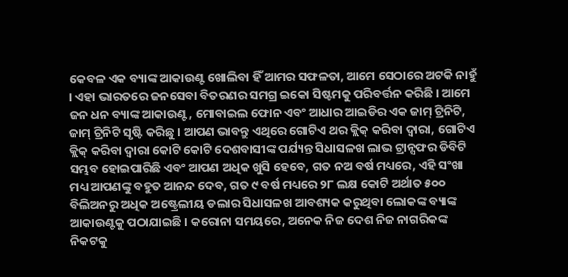କେବଳ ଏକ ବ୍ୟାଙ୍କ ଆକାଉଣ୍ଟ ଖୋଲିବା ହିଁ ଆମର ସଫଳତା, ଆମେ ସେଠାରେ ଅଟକି ନାହୁଁ । ଏହା ଭାରତରେ ଜନସେବା ବିତରଣର ସମଗ୍ର ଇକୋ ସିଷ୍ଟମକୁ ପରିବର୍ତ୍ତନ କରିଛି । ଆମେ ଜନ ଧନ ବ୍ୟାଙ୍କ ଆକାଉଣ୍ଟ, ମୋବାଇଲ ଫୋନ ଏବଂ ଆଧାର ଆଇଡିର ଏକ ଜାମ୍ ଟ୍ରିନିଟି, ଜାମ୍ ଟ୍ରିନିଟି ସୃଷ୍ଟି କରିଛୁ । ଆପଣ ଭାବନ୍ତୁ ଏଥିରେ ଗୋଟିଏ ଥର କ୍ଲିକ୍ କରିବା ଦ୍ୱାରା, ଗୋଟିଏ କ୍ଲିକ୍ କରିବା ଦ୍ୱାରା କୋଟି କୋଟି ଦେଶବାସୀଙ୍କ ପର୍ଯ୍ୟନ୍ତ ସିଧାସଳଖ ଲାଭ ଟ୍ରାନ୍ସଫର ଡିବିଟି ସମ୍ଭବ ହୋଇପାରିଛି ଏବଂ ଆପଣ ଅଧିକ ଖୁସି ହେବେ, ଗତ ନଅ ବର୍ଷ ମଧ୍ୟରେ, ଏହି ସଂଖା ମଧ୍ୟ ଆପଣଙ୍କୁ ବହୁତ ଆନନ୍ଦ ଦେବ, ଗତ ୯ ବର୍ଷ ମଧ୍ୟରେ ୨୮ ଲକ୍ଷ କୋଟି ଅର୍ଥାତ ୫୦୦ ବିଲିଅନରୁ ଅଧିକ ଅଷ୍ଟ୍ରେଲୀୟ ଡଲାର ସିଧାସଳଖ ଆବଶ୍ୟକ କରୁଥିବା ଲୋକଙ୍କ ବ୍ୟାଙ୍କ ଆକାଉଣ୍ଟକୁ ପଠାଯାଇଛି । କରୋନା ସମୟରେ, ଅନେକ ନିଜ ଦେଶ ନିଜ ନାଗରିକଙ୍କ ନିକଟକୁ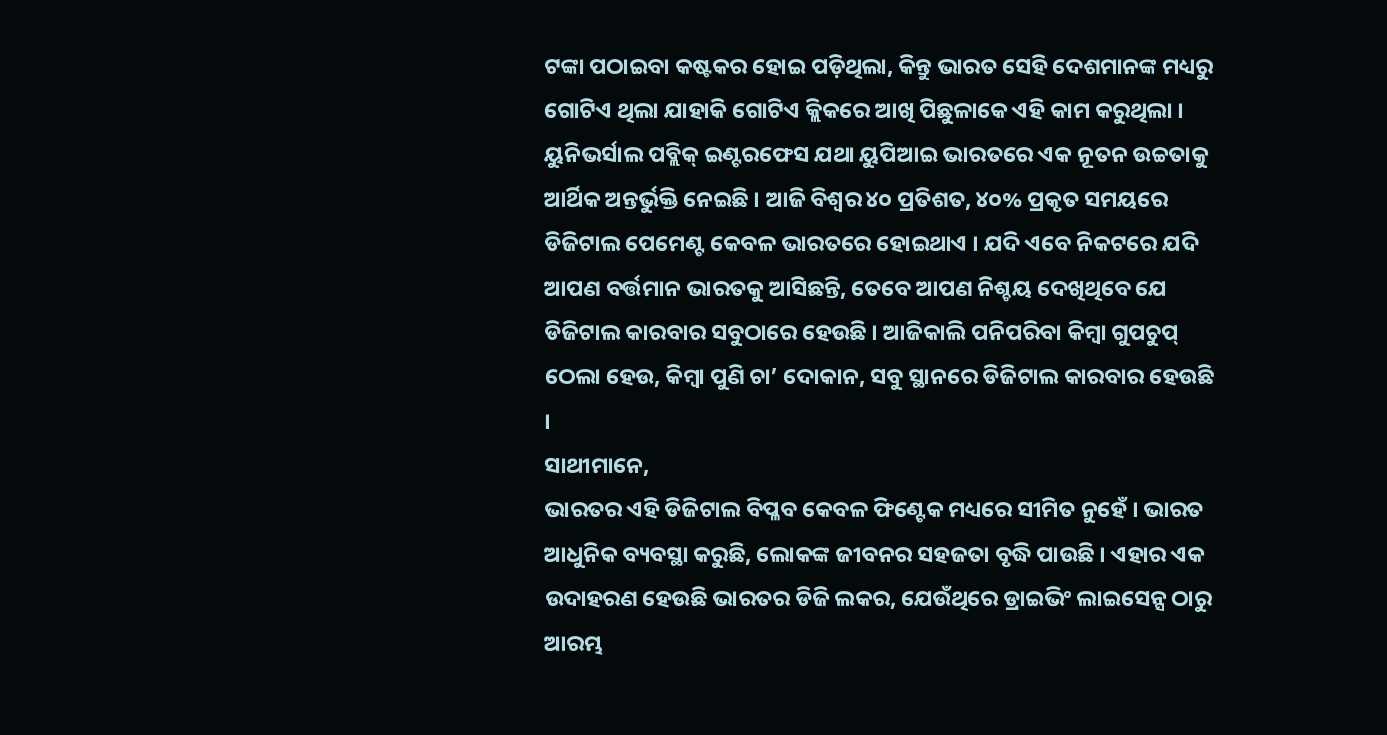ଟଙ୍କା ପଠାଇବା କଷ୍ଟକର ହୋଇ ପଡ଼ିଥିଲା, କିନ୍ତୁ ଭାରତ ସେହି ଦେଶମାନଙ୍କ ମଧ୍ୟରୁ ଗୋଟିଏ ଥିଲା ଯାହାକି ଗୋଟିଏ କ୍ଲିକରେ ଆଖି ପିଛୁଳାକେ ଏହି କାମ କରୁଥିଲା । ୟୁନିଭର୍ସାଲ ପବ୍ଲିକ୍ ଇଣ୍ଟରଫେସ ଯଥା ୟୁପିଆଇ ଭାରତରେ ଏକ ନୂତନ ଉଚ୍ଚତାକୁ ଆର୍ଥିକ ଅନ୍ତର୍ଭୁକ୍ତି ନେଇଛି । ଆଜି ବିଶ୍ୱର ୪୦ ପ୍ରତିଶତ, ୪୦% ପ୍ରକୃତ ସମୟରେ ଡିଜିଟାଲ ପେମେଣ୍ଟ କେବଳ ଭାରତରେ ହୋଇଥାଏ । ଯଦି ଏବେ ନିକଟରେ ଯଦି ଆପଣ ବର୍ତ୍ତମାନ ଭାରତକୁ ଆସିଛନ୍ତି, ତେବେ ଆପଣ ନିଶ୍ଚୟ ଦେଖିଥିବେ ଯେ ଡିଜିଟାଲ କାରବାର ସବୁଠାରେ ହେଉଛି । ଆଜିକାଲି ପନିପରିବା କିମ୍ବା ଗୁପଚୁପ୍ ଠେଲା ହେଉ, କିମ୍ବା ପୁଣି ଚା’ ଦୋକାନ, ସବୁ ସ୍ଥାନରେ ଡିଜିଟାଲ କାରବାର ହେଉଛି ।
ସାଥୀମାନେ,
ଭାରତର ଏହି ଡିଜିଟାଲ ବିପ୍ଳବ କେବଳ ଫିଣ୍ଟେକ ମଧ୍ୟରେ ସୀମିତ ନୁହେଁ । ଭାରତ ଆଧୁନିକ ବ୍ୟବସ୍ଥା କରୁଛି, ଲୋକଙ୍କ ଜୀବନର ସହଜତା ବୃଦ୍ଧି ପାଉଛି । ଏହାର ଏକ ଉଦାହରଣ ହେଉଛି ଭାରତର ଡିଜି ଲକର, ଯେଉଁଥିରେ ଡ୍ରାଇଭିଂ ଲାଇସେନ୍ସ ଠାରୁ ଆରମ୍ଭ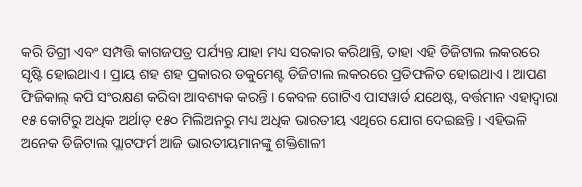କରି ଡିଗ୍ରୀ ଏବଂ ସମ୍ପତ୍ତି କାଗଜପତ୍ର ପର୍ଯ୍ୟନ୍ତ ଯାହା ମଧ୍ୟ ସରକାର କରିଥାନ୍ତି, ତାହା ଏହି ଡିଜିଟାଲ ଲକରରେ ସୃଷ୍ଟି ହୋଇଥାଏ । ପ୍ରାୟ ଶହ ଶହ ପ୍ରକାରର ଡକୁମେଣ୍ଟ ଡିଜିଟାଲ ଲକରରେ ପ୍ରତିଫଳିତ ହୋଇଥାଏ । ଆପଣ ଫିଜିକାଲ୍ କପି ସଂରକ୍ଷଣ କରିବା ଆବଶ୍ୟକ କରନ୍ତି । କେବଳ ଗୋଟିଏ ପାସୱାର୍ଡ ଯଥେଷ୍ଟ, ବର୍ତ୍ତମାନ ଏହାଦ୍ୱାରା ୧୫ କୋଟିରୁ ଅଧିକ ଅର୍ଥାତ୍ ୧୫୦ ମିଲିଅନରୁ ମଧ୍ୟ ଅଧିକ ଭାରତୀୟ ଏଥିରେ ଯୋଗ ଦେଇଛନ୍ତି । ଏହିଭଳି ଅନେକ ଡିଜିଟାଲ ପ୍ଲାଟଫର୍ମ ଆଜି ଭାରତୀୟମାନଙ୍କୁ ଶକ୍ତିଶାଳୀ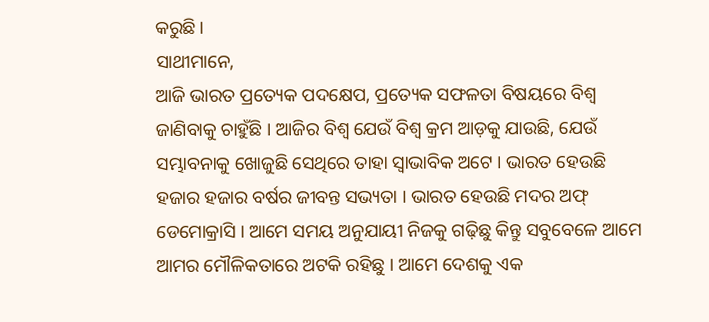କରୁଛି ।
ସାଥୀମାନେ,
ଆଜି ଭାରତ ପ୍ରତ୍ୟେକ ପଦକ୍ଷେପ, ପ୍ରତ୍ୟେକ ସଫଳତା ବିଷୟରେ ବିଶ୍ୱ ଜାଣିବାକୁ ଚାହୁଁଛି । ଆଜିର ବିଶ୍ୱ ଯେଉଁ ବିଶ୍ୱ କ୍ରମ ଆଡ଼କୁ ଯାଉଛି, ଯେଉଁ ସମ୍ଭାବନାକୁ ଖୋଜୁଛି ସେଥିରେ ତାହା ସ୍ୱାଭାବିକ ଅଟେ । ଭାରତ ହେଉଛି ହଜାର ହଜାର ବର୍ଷର ଜୀବନ୍ତ ସଭ୍ୟତା । ଭାରତ ହେଉଛି ମଦର ଅଫ୍ ଡେମୋକ୍ରାସି । ଆମେ ସମୟ ଅନୁଯାୟୀ ନିଜକୁ ଗଢ଼ିଛୁ କିନ୍ତୁ ସବୁବେଳେ ଆମେ ଆମର ମୌଳିକତାରେ ଅଟକି ରହିଛୁ । ଆମେ ଦେଶକୁ ଏକ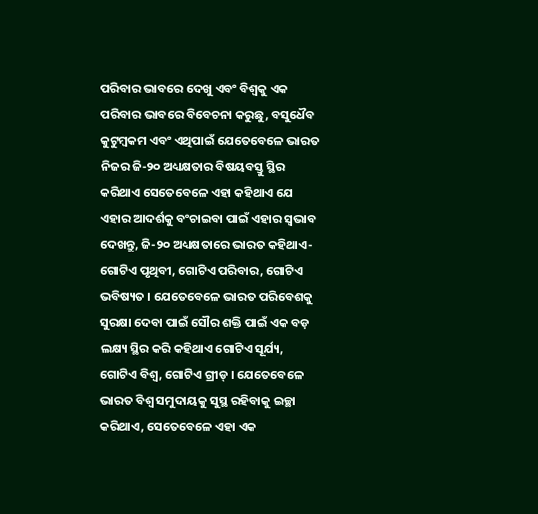ପରିବାର ଭାବରେ ଦେଖୁ ଏବଂ ବିଶ୍ୱକୁ ଏକ ପରିବାର ଭାବରେ ବିବେଚନା କରୁଛୁ, ବସୁଧୈବ କୁଟୁମ୍ବକମ ଏବଂ ଏଥିପାଇଁ ଯେତେବେଳେ ଭାରତ ନିଜର ଜି-୨୦ ଅଧ୍ୟକ୍ଷତାର ବିଷୟବସ୍ତୁ ସ୍ଥିର କରିଥାଏ ସେତେବେଳେ ଏହା କହିଥାଏ ଯେ ଏହାର ଆଦର୍ଶକୁ ବଂଚାଇବା ପାଇଁ ଏହାର ସ୍ୱଭାବ ଦେଖନ୍ତୁ, ଜି-୨୦ ଅଧ୍ୟକ୍ଷତାରେ ଭାରତ କହିଥାଏ- ଗୋଟିଏ ପୃଥିବୀ, ଗୋଟିଏ ପରିବାର, ଗୋଟିଏ ଭବିଷ୍ୟତ । ଯେତେବେଳେ ଭାରତ ପରିବେଶକୁ ସୁରକ୍ଷା ଦେବା ପାଇଁ ସୌର ଶକ୍ତି ପାଇଁ ଏକ ବଡ଼ ଲକ୍ଷ୍ୟ ସ୍ଥିର କରି କହିଥାଏ ଗୋଟିଏ ସୂର୍ଯ୍ୟ, ଗୋଟିଏ ବିଶ୍ୱ, ଗୋଟିଏ ଗ୍ରୀଡ୍ । ଯେତେବେଳେ ଭାରତ ବିଶ୍ୱ ସମୁଦାୟକୁ ସୁସ୍ଥ ରହିବାକୁ ଇଚ୍ଛା କରିଥାଏ, ସେତେବେଳେ ଏହା ଏକ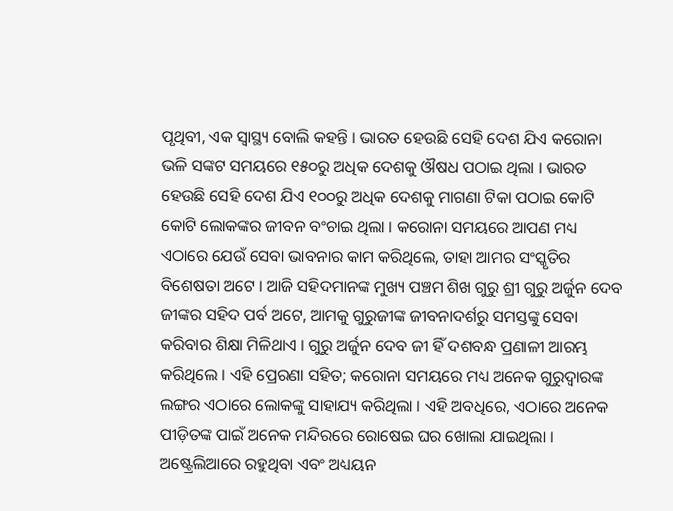ପୃଥିବୀ, ଏକ ସ୍ୱାସ୍ଥ୍ୟ ବୋଲି କହନ୍ତି । ଭାରତ ହେଉଛି ସେହି ଦେଶ ଯିଏ କରୋନା ଭଳି ସଙ୍କଟ ସମୟରେ ୧୫୦ରୁ ଅଧିକ ଦେଶକୁ ଔଷଧ ପଠାଇ ଥିଲା । ଭାରତ ହେଉଛି ସେହି ଦେଶ ଯିଏ ୧୦୦ରୁ ଅଧିକ ଦେଶକୁ ମାଗଣା ଟିକା ପଠାଇ କୋଟି କୋଟି ଲୋକଙ୍କର ଜୀବନ ବଂଚାଇ ଥିଲା । କରୋନା ସମୟରେ ଆପଣ ମଧ୍ୟ ଏଠାରେ ଯେଉଁ ସେବା ଭାବନାର କାମ କରିଥିଲେ, ତାହା ଆମର ସଂସ୍କୃତିର ବିଶେଷତା ଅଟେ । ଆଜି ସହିଦମାନଙ୍କ ମୁଖ୍ୟ ପଞ୍ଚମ ଶିଖ ଗୁରୁ ଶ୍ରୀ ଗୁରୁ ଅର୍ଜୁନ ଦେବ ଜୀଙ୍କର ସହିଦ ପର୍ବ ଅଟେ, ଆମକୁ ଗୁରୁଜୀଙ୍କ ଜୀବନାଦର୍ଶରୁ ସମସ୍ତଙ୍କୁ ସେବା କରିବାର ଶିକ୍ଷା ମିଳିଥାଏ । ଗୁରୁ ଅର୍ଜୁନ ଦେବ ଜୀ ହିଁ ଦଶବନ୍ଧ ପ୍ରଣାଳୀ ଆରମ୍ଭ କରିଥିଲେ । ଏହି ପ୍ରେରଣା ସହିତ; କରୋନା ସମୟରେ ମଧ୍ୟ ଅନେକ ଗୁରୁଦ୍ୱାରଙ୍କ ଲଙ୍ଗର ଏଠାରେ ଲୋକଙ୍କୁ ସାହାଯ୍ୟ କରିଥିଲା । ଏହି ଅବଧିରେ, ଏଠାରେ ଅନେକ ପୀଡ଼ିତଙ୍କ ପାଇଁ ଅନେକ ମନ୍ଦିରରେ ରୋଷେଇ ଘର ଖୋଲା ଯାଇଥିଲା । ଅଷ୍ଟ୍ରେଲିଆରେ ରହୁଥିବା ଏବଂ ଅଧ୍ୟୟନ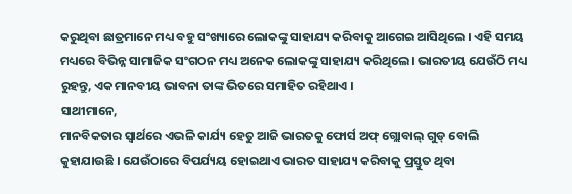କରୁଥିବା ଛାତ୍ରମାନେ ମଧ୍ୟ ବହୁ ସଂଖ୍ୟାରେ ଲୋକଙ୍କୁ ସାହାଯ୍ୟ କରିବାକୁ ଆଗେଇ ଆସିଥିଲେ । ଏହି ସମୟ ମଧ୍ୟରେ ବିଭିନ୍ନ ସାମାଜିକ ସଂଗଠନ ମଧ୍ୟ ଅନେକ ଲୋକଙ୍କୁ ସାହାଯ୍ୟ କରିଥିଲେ । ଭାରତୀୟ ଯେଉଁଠି ମଧ୍ୟ ରୁହନ୍ତୁ, ଏକ ମାନବୀୟ ଭାବନା ତାଙ୍କ ଭିତରେ ସମାହିତ ରହିଥାଏ ।
ସାଥୀମାନେ,
ମାନବିକତାର ସ୍ୱାର୍ଥରେ ଏଭଳି କାର୍ଯ୍ୟ ହେତୁ ଆଜି ଭାରତକୁ ଫୋର୍ସ ଅଫ୍ ଗ୍ଲୋବାଲ୍ ଗୁଡ୍ ବୋଲି କୁହାଯାଉଛି । ଯେଉଁଠାରେ ବିପର୍ଯ୍ୟୟ ହୋଇଥାଏ ଭାରତ ସାହାଯ୍ୟ କରିବାକୁ ପ୍ରସ୍ତୁତ ଥିବା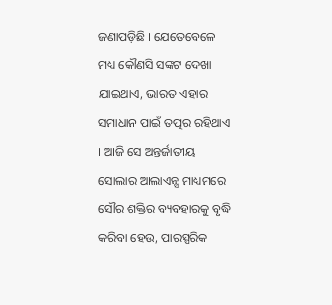ଜଣାପଡ଼ିଛି । ଯେତେବେଳେ ମଧ୍ୟ କୌଣସି ସଙ୍କଟ ଦେଖା ଯାଇଥାଏ, ଭାରତ ଏହାର ସମାଧାନ ପାଇଁ ତତ୍ପର ରହିଥାଏ । ଆଜି ସେ ଅନ୍ତର୍ଜାତୀୟ ସୋଲାର ଆଲାଏନ୍ସ ମାଧ୍ୟମରେ ସୌର ଶକ୍ତିର ବ୍ୟବହାରକୁ ବୃଦ୍ଧି କରିବା ହେଉ, ପାରସ୍ପରିକ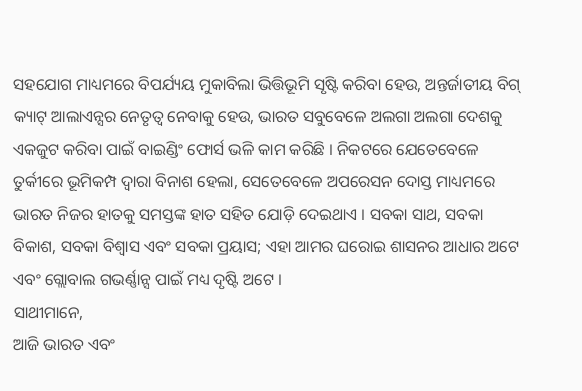ସହଯୋଗ ମାଧ୍ୟମରେ ବିପର୍ଯ୍ୟୟ ମୁକାବିଲା ଭିତ୍ତିଭୂମି ସୃଷ୍ଟି କରିବା ହେଉ, ଅନ୍ତର୍ଜାତୀୟ ବିଗ୍ କ୍ୟାଟ୍ ଆଲାଏନ୍ସର ନେତୃତ୍ୱ ନେବାକୁ ହେଉ, ଭାରତ ସବୁବେଳେ ଅଲଗା ଅଲଗା ଦେଶକୁ ଏକଜୁଟ କରିବା ପାଇଁ ବାଇଣ୍ଡିଂ ଫୋର୍ସ ଭଳି କାମ କରିଛି । ନିକଟରେ ଯେତେବେଳେ ତୁର୍କୀରେ ଭୂମିକମ୍ପ ଦ୍ୱାରା ବିନାଶ ହେଲା, ସେତେବେଳେ ଅପରେସନ ଦୋସ୍ତ ମାଧ୍ୟମରେ ଭାରତ ନିଜର ହାତକୁ ସମସ୍ତଙ୍କ ହାତ ସହିତ ଯୋଡ଼ି ଦେଇଥାଏ । ସବକା ସାଥ, ସବକା ବିକାଶ, ସବକା ବିଶ୍ୱାସ ଏବଂ ସବକା ପ୍ରୟାସ; ଏହା ଆମର ଘରୋଇ ଶାସନର ଆଧାର ଅଟେ ଏବଂ ଗ୍ଲୋବାଲ ଗଭର୍ଣ୍ଣାନ୍ସ ପାଇଁ ମଧ୍ୟ ଦୃଷ୍ଟି ଅଟେ ।
ସାଥୀମାନେ,
ଆଜି ଭାରତ ଏବଂ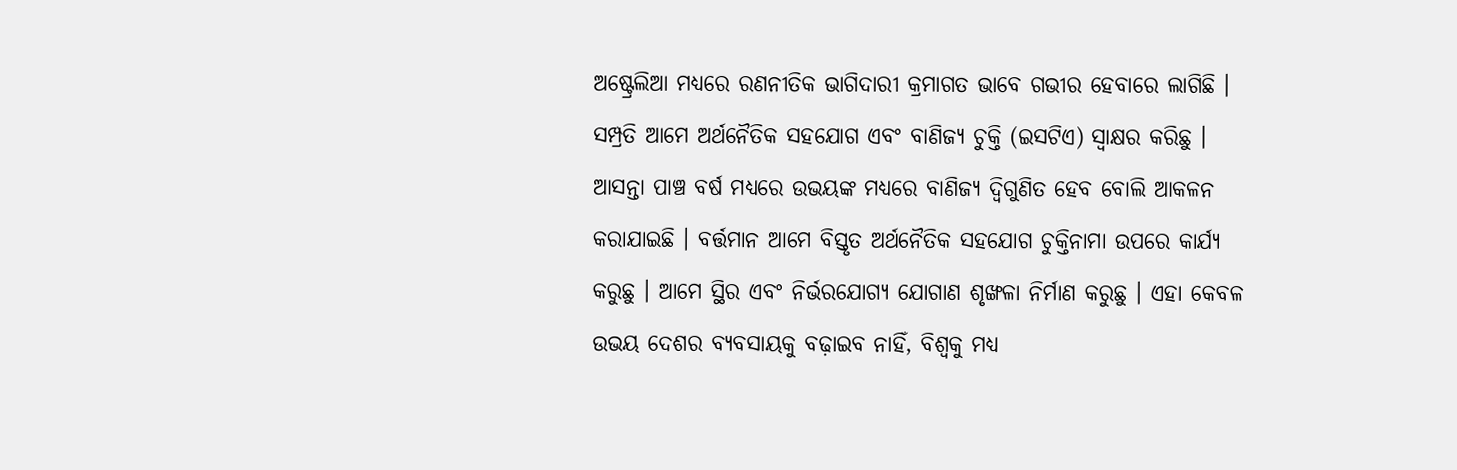ଅଷ୍ଟ୍ରେଲିଆ ମଧ୍ୟରେ ରଣନୀତିକ ଭାଗିଦାରୀ କ୍ରମାଗତ ଭାବେ ଗଭୀର ହେବାରେ ଲାଗିଛି । ସମ୍ପ୍ରତି ଆମେ ଅର୍ଥନୈତିକ ସହଯୋଗ ଏବଂ ବାଣିଜ୍ୟ ଚୁକ୍ତି (ଇସଟିଏ) ସ୍ୱାକ୍ଷର କରିଛୁ । ଆସନ୍ତା ପାଞ୍ଚ ବର୍ଷ ମଧ୍ୟରେ ଉଭୟଙ୍କ ମଧ୍ୟରେ ବାଣିଜ୍ୟ ଦ୍ୱିଗୁଣିତ ହେବ ବୋଲି ଆକଳନ କରାଯାଇଛି । ବର୍ତ୍ତମାନ ଆମେ ବିସ୍ତୃତ ଅର୍ଥନୈତିକ ସହଯୋଗ ଚୁକ୍ତିନାମା ଉପରେ କାର୍ଯ୍ୟ କରୁଛୁ । ଆମେ ସ୍ଥିର ଏବଂ ନିର୍ଭରଯୋଗ୍ୟ ଯୋଗାଣ ଶୃଙ୍ଖଳା ନିର୍ମାଣ କରୁଛୁ । ଏହା କେବଳ ଉଭୟ ଦେଶର ବ୍ୟବସାୟକୁ ବଢ଼ାଇବ ନାହିଁ, ବିଶ୍ୱକୁ ମଧ୍ୟ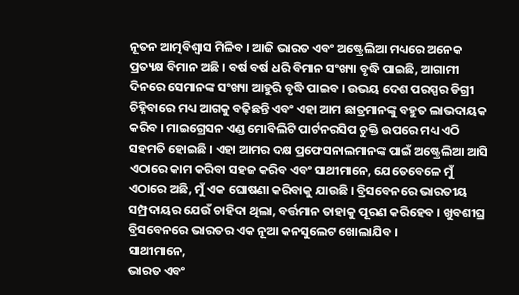ନୂତନ ଆତ୍ମବିଶ୍ୱାସ ମିଳିବ । ଆଜି ଭାରତ ଏବଂ ଅଷ୍ଟ୍ରେଲିଆ ମଧ୍ୟରେ ଅନେକ ପ୍ରତ୍ୟକ୍ଷ ବିମାନ ଅଛି । ବର୍ଷ ବର୍ଷ ଧରି ବିମାନ ସଂଖ୍ୟା ବୃଦ୍ଧି ପାଇଛି, ଆଗାମୀ ଦିନରେ ସେମାନଙ୍କ ସଂଖ୍ୟା ଆହୁରି ବୃଦ୍ଧି ପାଇବ । ଉଭୟ ଦେଶ ପରସ୍ପର ଡିଗ୍ରୀ ଚିହ୍ନିବାରେ ମଧ୍ୟ ଆଗକୁ ବଢ଼ିଛନ୍ତି ଏବଂ ଏହା ଆମ ଛାତ୍ରମାନଙ୍କୁ ବହୁତ ଲାଭଦାୟକ କରିବ । ମାଇଗ୍ରେସନ ଏଣ୍ଡ ମୋବିଲିଟି ପାର୍ଟନରସିପ ଚୁକ୍ତି ଉପରେ ମଧ୍ୟ ଏଠି ସହମତି ହୋଇଛି । ଏହା ଆମର ଦକ୍ଷ ପ୍ରଫେସନାଲମାନଙ୍କ ପାଇଁ ଅଷ୍ଟ୍ରେଲିଆ ଆସି ଏଠାରେ କାମ କରିବା ସହଜ କରିବ ଏବଂ ସାଥୀମାନେ, ଯେତେବେଳେ ମୁଁ ଏଠାରେ ଅଛି, ମୁଁ ଏକ ଘୋଷଣା କରିବାକୁ ଯାଉଛି । ବ୍ରିସବେନରେ ଭାରତୀୟ ସମ୍ପ୍ରଦାୟର ଯେଉଁ ଚାହିଦା ଥିଲା, ବର୍ତ୍ତମାନ ତାହାକୁ ପୂରଣ କରିହେବ । ଖୁବଶୀଘ୍ର ବ୍ରିସବେନରେ ଭାରତର ଏକ ନୂଆ କନସୁଲେଟ ଖୋଲାଯିବ ।
ସାଥୀମାନେ,
ଭାରତ ଏବଂ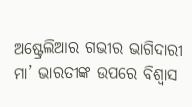ଅଷ୍ଟ୍ରେଲିଆର ଗଭୀର ଭାଗିଦାରୀ ମା’ ଭାରତୀଙ୍କ ଉପରେ ବିଶ୍ୱାସ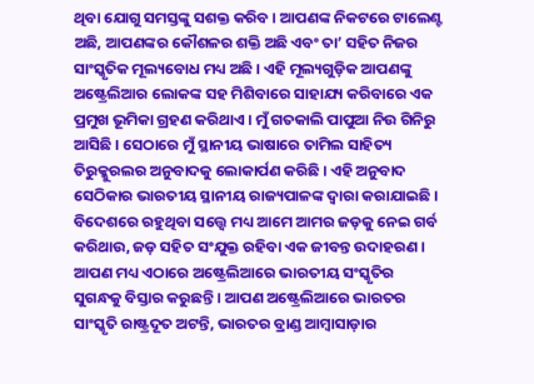ଥିବା ଯୋଗୁ ସମସ୍ତଙ୍କୁ ସଶକ୍ତ କରିବ । ଆପଣଙ୍କ ନିକଟରେ ଟାଲେଣ୍ଟ ଅଛି, ଆପଣଙ୍କର କୌଶଳର ଶକ୍ତି ଅଛି ଏବଂ ତା’ ସହିତ ନିଜର ସାଂସ୍କୃତିକ ମୂଲ୍ୟବୋଧ ମଧ୍ୟ ଅଛି । ଏହି ମୂଲ୍ୟଗୁଡ଼ିକ ଆପଣଙ୍କୁ ଅଷ୍ଟ୍ରେଲିଆର ଲୋକଙ୍କ ସହ ମିଶିବାରେ ସାହାଯ୍ୟ କରିବାରେ ଏକ ପ୍ରମୁଖ ଭୂମିକା ଗ୍ରହଣ କରିଥାଏ । ମୁଁ ଗତକାଲି ପାପୁଆ ନିଉ ଗିନିରୁ ଆସିଛି । ସେଠାରେ ମୁଁ ସ୍ଥାନୀୟ ଭାଷାରେ ତାମିଲ ସାହିତ୍ୟ ତିରୁକ୍କୁରଲର ଅନୁବାଦକୁ ଲୋକାର୍ପଣ କରିଛି । ଏହି ଅନୁବାଦ ସେଠିକାର ଭାରତୀୟ ସ୍ଥାନୀୟ ରାଜ୍ୟପାଳଙ୍କ ଦ୍ୱାରା କରାଯାଇଛି । ବିଦେଶରେ ରହୁଥିବା ସତ୍ତ୍ୱେ ମଧ୍ୟ ଆମେ ଆମର ଜଡ଼କୁ ନେଇ ଗର୍ବ କରିଥାଉ, ଜଡ଼ ସହିତ ସଂଯୁକ୍ତ ରହିବା ଏକ ଜୀବନ୍ତ ଉଦାହରଣ । ଆପଣ ମଧ୍ୟ ଏଠାରେ ଅଷ୍ଟ୍ରେଲିଆରେ ଭାରତୀୟ ସଂସ୍କୃତିର ସୁଗନ୍ଧକୁ ବିସ୍ତାର କରୁଛନ୍ତି । ଆପଣ ଅଷ୍ଟ୍ରେଲିଆରେ ଭାରତର ସାଂସ୍କୃତି ରାଷ୍ଟ୍ରଦୂତ ଅଟନ୍ତି, ଭାରତର ବ୍ରାଣ୍ଡ ଆମ୍ବାସାଡ଼ାର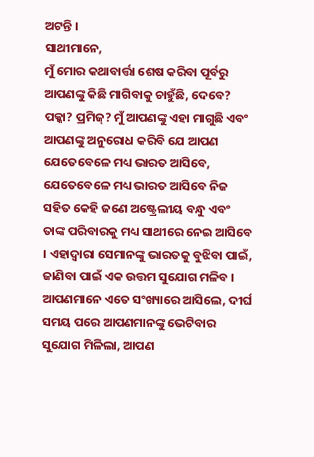ଅଟନ୍ତି ।
ସାଥୀମାନେ,
ମୁଁ ମୋର କଥାବାର୍ତ୍ତା ଶେଷ କରିବା ପୂର୍ବରୁ ଆପଣଙ୍କୁ କିଛି ମାଗିବାକୁ ଚାହୁଁଛି, ଦେବେ? ପକ୍କା? ପ୍ରମିଜ୍? ମୁଁ ଆପଣଙ୍କୁ ଏହା ମାଗୁଛି ଏବଂ ଆପଣଙ୍କୁ ଅନୁରୋଧ କରିବି ଯେ ଆପଣ ଯେତେବେଳେ ମଧ୍ୟ ଭାରତ ଆସିବେ, ଯେତେବେଳେ ମଧ୍ୟ ଭାରତ ଆସିବେ ନିଜ ସହିତ କେହି ଜଣେ ଅଷ୍ଟ୍ରେଲୀୟ ବନ୍ଧୁ ଏବଂ ତାଙ୍କ ପରିବାରକୁ ମଧ୍ୟ ସାଥୀରେ ନେଇ ଆସିବେ । ଏହାଦ୍ୱାରା ସେମାନଙ୍କୁ ଭାରତକୁ ବୁଝିବା ପାଇଁ, ଜାଣିବା ପାଇଁ ଏକ ଉତ୍ତମ ସୁଯୋଗ ମଳିବ । ଆପଣମାନେ ଏତେ ସଂଖ୍ୟାରେ ଆସିଲେ, ଦୀର୍ଘ ସମୟ ପରେ ଆପଣମାନଙ୍କୁ ଭେଟିବାର ସୁଯୋଗ ମିଳିଲା, ଆପଣ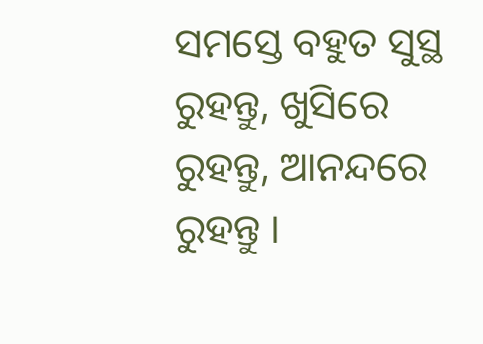ସମସ୍ତେ ବହୁତ ସୁସ୍ଥ ରୁହନ୍ତୁ, ଖୁସିରେ ରୁହନ୍ତୁ, ଆନନ୍ଦରେ ରୁହନ୍ତୁ ।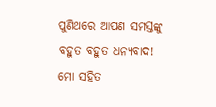ପୁଣିଥରେ ଆପଣ ସମସ୍ତଙ୍କୁ ବହୁତ ବହୁତ ଧନ୍ୟବାଦ!
ମୋ ସହିତ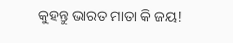କୁହନ୍ତୁ ଭାରତ ମାତା କି ଜୟ!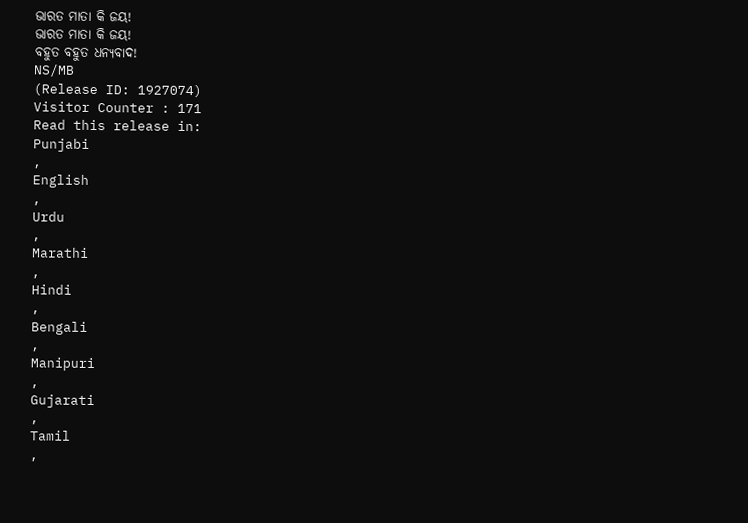ଭାରତ ମାତା କି ଜୟ!
ଭାରତ ମାତା କି ଜୟ!
ବହୁତ ବହୁତ ଧନ୍ୟବାଦ!
NS/MB
(Release ID: 1927074)
Visitor Counter : 171
Read this release in:
Punjabi
,
English
,
Urdu
,
Marathi
,
Hindi
,
Bengali
,
Manipuri
,
Gujarati
,
Tamil
,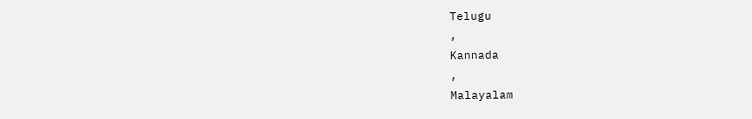Telugu
,
Kannada
,
Malayalam